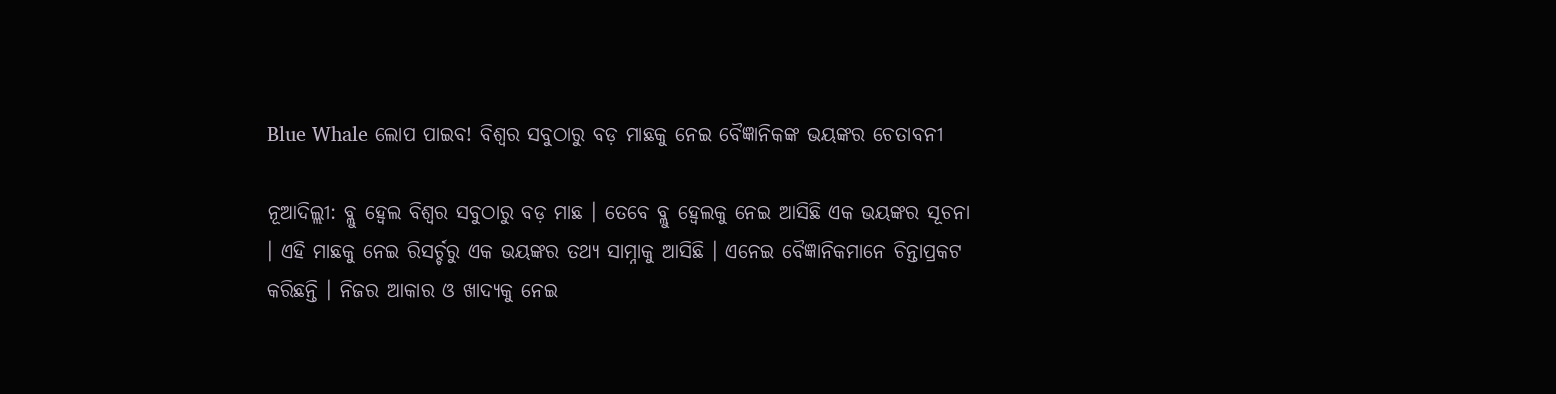Blue Whale ଲୋପ ପାଇବ! ବିଶ୍ୱର ସବୁଠାରୁ ବଡ଼ ମାଛକୁ ନେଇ ବୈଜ୍ଞାନିକଙ୍କ ଭୟଙ୍କର ଚେତାବନୀ

ନୂଆଦିଲ୍ଲୀ: ବ୍ଲୁ ହ୍ୱେଲ ବିଶ୍ୱର ସବୁଠାରୁ ବଡ଼ ମାଛ । ତେବେ ବ୍ଲୁ ହ୍ୱେଲକୁ ନେଇ ଆସିଛି ଏକ ଭୟଙ୍କର ସୂଚନା । ଏହି ମାଛକୁ ନେଇ ରିସର୍ଚ୍ଚରୁ ଏକ ଭୟଙ୍କର ତଥ୍ୟ ସାମ୍ନାକୁ ଆସିଛି । ଏନେଇ ବୈଜ୍ଞାନିକମାନେ ଚିନ୍ତାପ୍ରକଟ କରିଛନ୍ତି । ନିଜର ଆକାର ଓ ଖାଦ୍ୟକୁ ନେଇ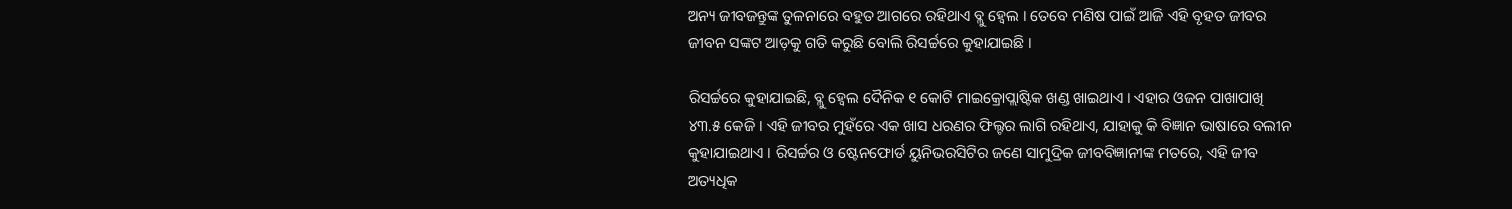ଅନ୍ୟ ଜୀବଜନ୍ତୁଙ୍କ ତୁଳନାରେ ବହୁତ ଆଗରେ ରହିଥାଏ ବ୍ଲୁ ହ୍ୱେଲ । ତେବେ ମଣିଷ ପାଇଁ ଆଜି ଏହି ବୃହତ ଜୀବର ଜୀବନ ସଙ୍କଟ ଆଡ଼କୁ ଗତି କରୁଛି ବୋଲି ରିସର୍ଚ୍ଚରେ କୁହାଯାଇଛି ।

ରିସର୍ଚ୍ଚରେ କୁହାଯାଇଛି, ବ୍ଲୁ ହ୍ୱେଲ ଦୈନିକ ୧ କୋଟି ମାଇକ୍ରୋପ୍ଲାଷ୍ଟିକ ଖଣ୍ଡ ଖାଇଥାଏ । ଏହାର ଓଜନ ପାଖାପାଖି ୪୩.୫ କେଜି । ଏହି ଜୀବର ମୁହଁରେ ଏକ ଖାସ ଧରଣର ଫିଲ୍ଟର ଲାଗି ରହିଥାଏ, ଯାହାକୁ କି ବିଜ୍ଞାନ ଭାଷାରେ ବଲୀନ କୁହାଯାଇଥାଏ । ରିସର୍ଚ୍ଚର ଓ ଷ୍ଟେନଫୋର୍ଡ ୟୁନିଭରସିଟିର ଜଣେ ସାମୁଦ୍ରିକ ଜୀବବିଜ୍ଞାନୀଙ୍କ ମତରେ, ଏହି ଜୀବ ଅତ୍ୟଧିକ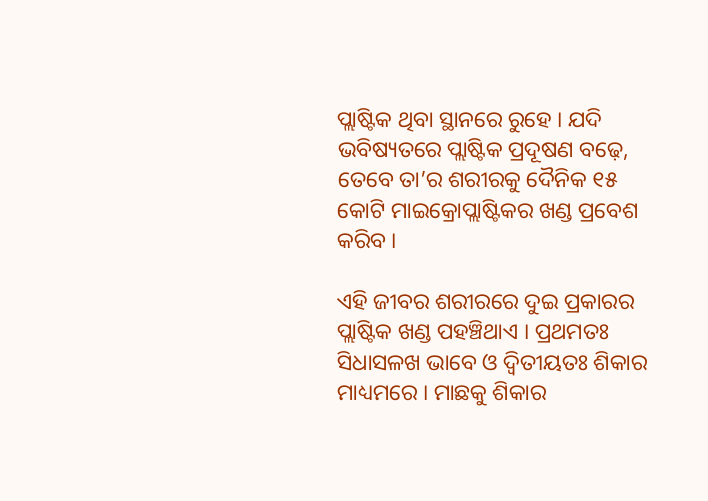ପ୍ଲାଷ୍ଟିକ ଥିବା ସ୍ଥାନରେ ରୁହେ । ଯଦି ଭବିଷ୍ୟତରେ ପ୍ଲାଷ୍ଟିକ ପ୍ରଦୂଷଣ ବଢ଼େ, ତେବେ ତା’ର ଶରୀରକୁ ଦୈନିକ ୧୫ କୋଟି ମାଇକ୍ରୋପ୍ଲାଷ୍ଟିକର ଖଣ୍ଡ ପ୍ରବେଶ କରିବ ।

ଏହି ଜୀବର ଶରୀରରେ ଦୁଇ ପ୍ରକାରର ପ୍ଲାଷ୍ଟିକ ଖଣ୍ଡ ପହଞ୍ଚିଥାଏ । ପ୍ରଥମତଃ ସିଧାସଳଖ ଭାବେ ଓ ଦ୍ୱିତୀୟତଃ ଶିକାର ମାଧ୍ୟମରେ । ମାଛକୁ ଶିକାର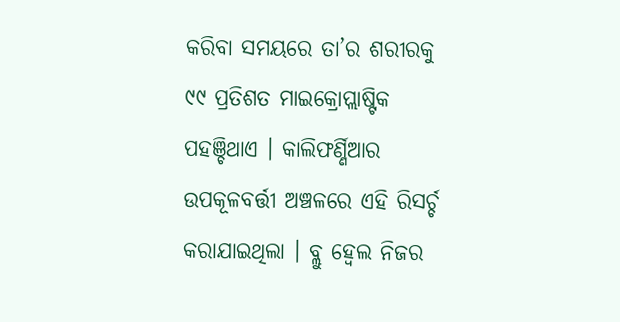କରିବା ସମୟରେ ତା’ର ଶରୀରକୁ ୯୯ ପ୍ରତିଶତ ମାଇକ୍ରୋପ୍ଲାଷ୍ଟିକ ପହଞ୍ଚିଥାଏ । କାଲିଫର୍ଣ୍ଣିଆର ଉପକୂଳବର୍ତ୍ତୀ ଅଞ୍ଚଳରେ ଏହି ରିସର୍ଚ୍ଚ କରାଯାଇଥିଲା । ବ୍ଲୁ ହ୍ୱେଲ ନିଜର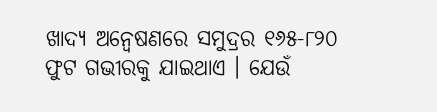ଖାଦ୍ୟ ଅନ୍ୱେଷଣରେ ସମୁଦ୍ରର ୧୬୫-୮୨୦ ଫୁଟ ଗଭୀରକୁ ଯାଇଥାଏ । ଯେଉଁ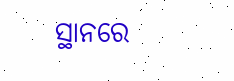ସ୍ଥାନରେ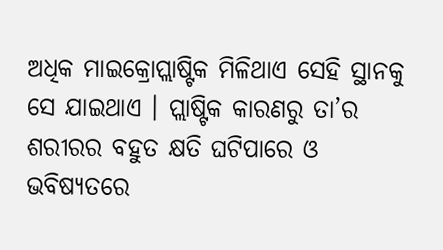ଅଧିକ ମାଇକ୍ରୋପ୍ଲାଷ୍ଟିକ ମିଳିଥାଏ ସେହି ସ୍ଥାନକୁ ସେ ଯାଇଥାଏ । ପ୍ଲାଷ୍ଟିକ କାରଣରୁ ତା’ର ଶରୀରର ବହୁତ କ୍ଷତି ଘଟିପାରେ ଓ ଭବିଷ୍ୟତରେ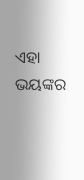ଏହା ଭୟଙ୍କର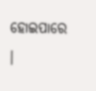ହୋଇପାରେ ।